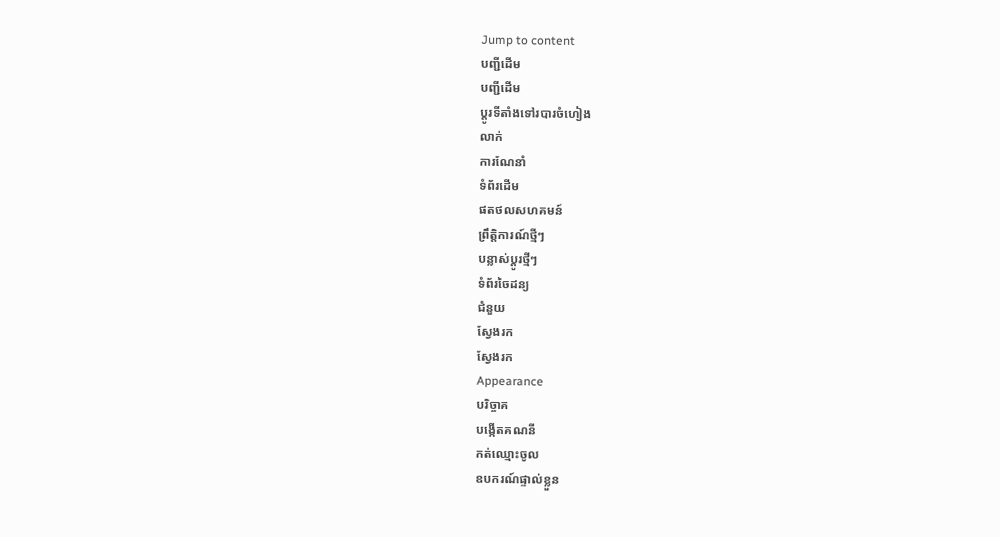Jump to content
បញ្ជីដើម
បញ្ជីដើម
ប្ដូរទីតាំងទៅរបារចំហៀង
លាក់
ការណែនាំ
ទំព័រដើម
ផតថលសហគមន៍
ព្រឹត្តិការណ៍ថ្មីៗ
បន្លាស់ប្ដូរថ្មីៗ
ទំព័រចៃដន្យ
ជំនួយ
ស្វែងរក
ស្វែងរក
Appearance
បរិច្ចាគ
បង្កើតគណនី
កត់ឈ្មោះចូល
ឧបករណ៍ផ្ទាល់ខ្លួន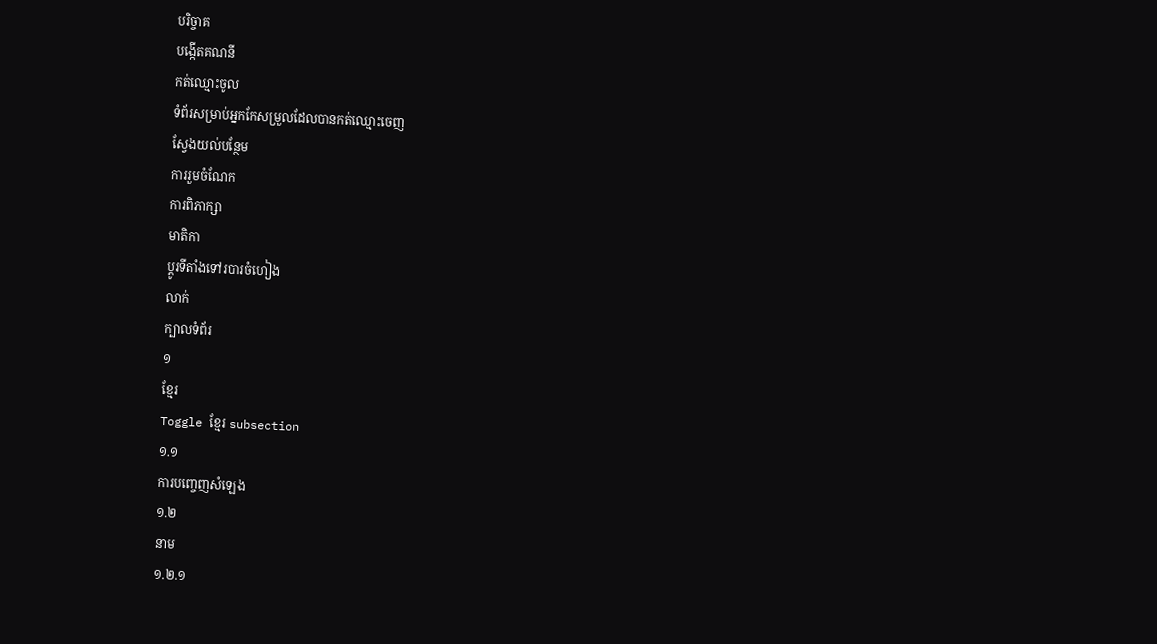បរិច្ចាគ
បង្កើតគណនី
កត់ឈ្មោះចូល
ទំព័រសម្រាប់អ្នកកែសម្រួលដែលបានកត់ឈ្មោះចេញ
ស្វែងយល់បន្ថែម
ការរួមចំណែក
ការពិភាក្សា
មាតិកា
ប្ដូរទីតាំងទៅរបារចំហៀង
លាក់
ក្បាលទំព័រ
១
ខ្មែរ
Toggle ខ្មែរ subsection
១.១
ការបញ្ចេញសំឡេង
១.២
នាម
១.២.១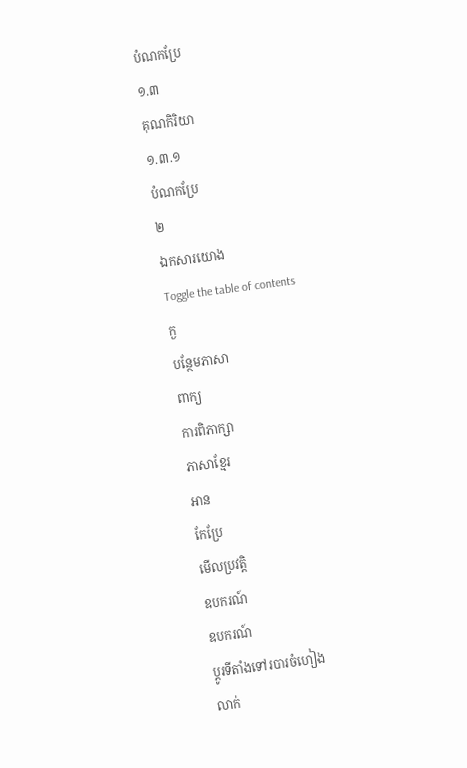បំណកប្រែ
១.៣
គុណកិរិយា
១.៣.១
បំណកប្រែ
២
ឯកសារយោង
Toggle the table of contents
ក្ង
បន្ថែមភាសា
ពាក្យ
ការពិភាក្សា
ភាសាខ្មែរ
អាន
កែប្រែ
មើលប្រវត្តិ
ឧបករណ៍
ឧបករណ៍
ប្ដូរទីតាំងទៅរបារចំហៀង
លាក់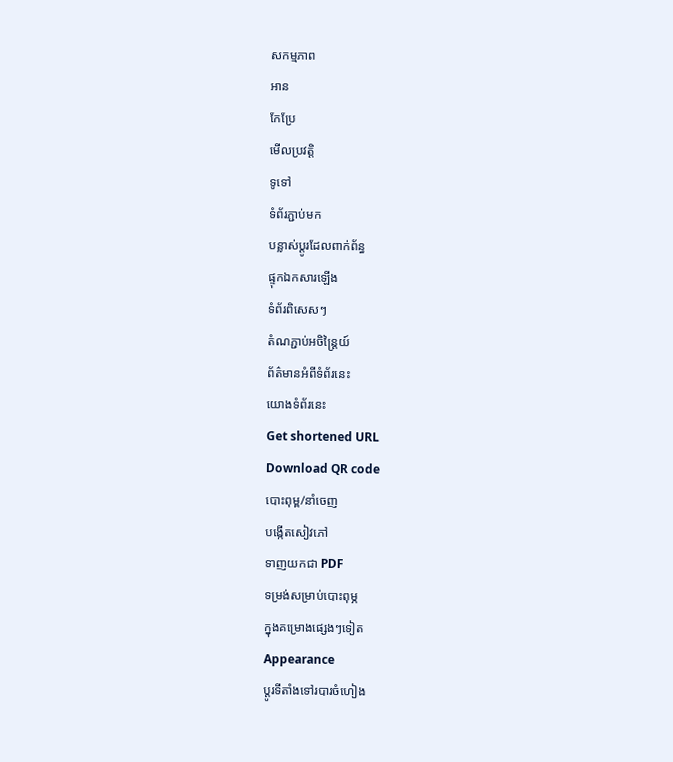សកម្មភាព
អាន
កែប្រែ
មើលប្រវត្តិ
ទូទៅ
ទំព័រភ្ជាប់មក
បន្លាស់ប្ដូរដែលពាក់ព័ន្ធ
ផ្ទុកឯកសារឡើង
ទំព័រពិសេសៗ
តំណភ្ជាប់អចិន្ត្រៃយ៍
ព័ត៌មានអំពីទំព័រនេះ
យោងទំព័រនេះ
Get shortened URL
Download QR code
បោះពុម្ព/នាំចេញ
បង្កើតសៀវភៅ
ទាញយកជា PDF
ទម្រង់សម្រាប់បោះពុម្ភ
ក្នុងគម្រោងផ្សេងៗទៀត
Appearance
ប្ដូរទីតាំងទៅរបារចំហៀង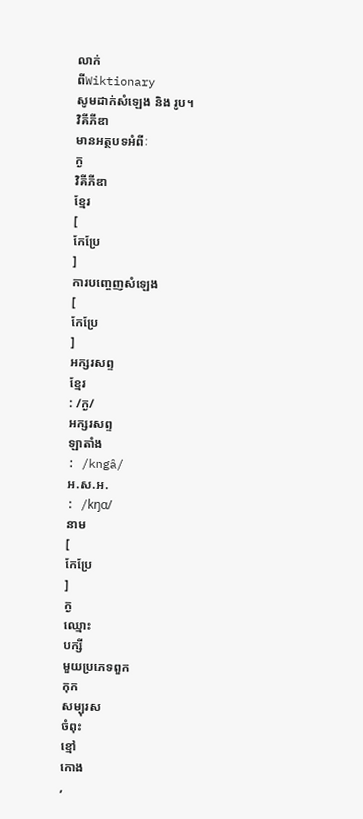លាក់
ពីWiktionary
សូមដាក់សំឡេង និង រូប។
វិគីភីឌា
មានអត្ថបទអំពីៈ
ក្ង
វិគីភីឌា
ខ្មែរ
[
កែប្រែ
]
ការបញ្ចេញសំឡេង
[
កែប្រែ
]
អក្សរសព្ទ
ខ្មែរ
: /ក្ង/
អក្សរសព្ទ
ឡាតាំង
: /kngâ/
អ.ស.អ.
: /kŋɑ/
នាម
[
កែប្រែ
]
ក្ង
ឈ្មោះ
បក្សី
មួយប្រភេទពួក
កុក
សម្បុរស
ចំពុះ
ខ្មៅ
កោង
,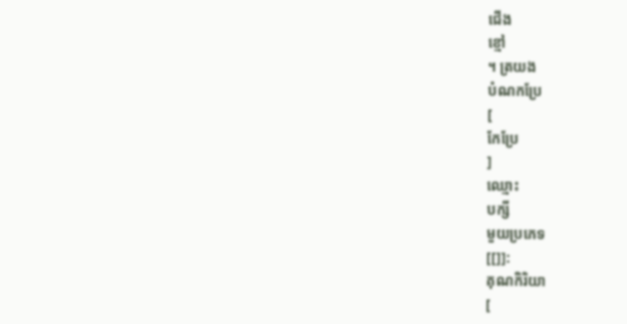ជើង
ខ្មៅ
។ ត្រយង
បំណកប្រែ
[
កែប្រែ
]
ឈ្មោះ
បក្សី
មួយប្រភេទ
[[]]:
គុណកិរិយា
[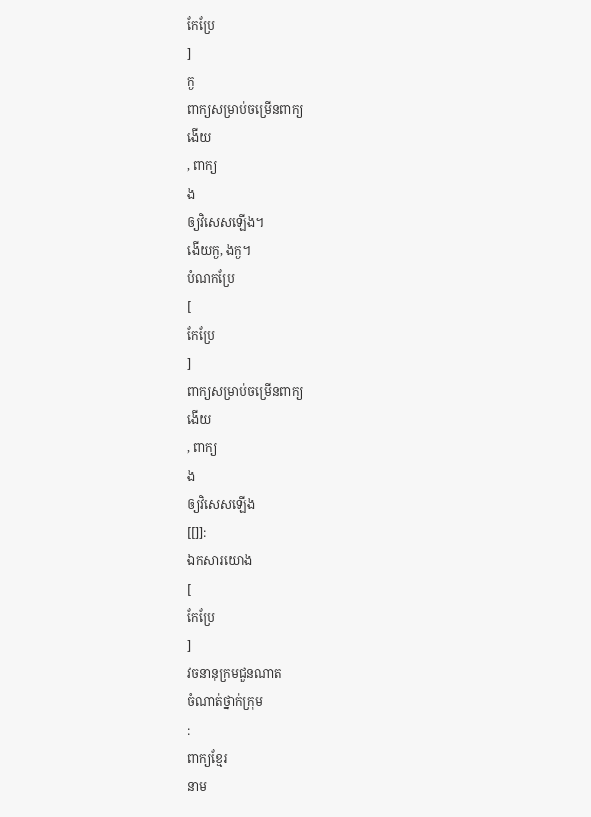កែប្រែ
]
ក្ង
ពាក្យសម្រាប់ចម្រើនពាក្យ
ងើយ
, ពាក្យ
ង
ឲ្យវិសេសឡើង។
ងើយក្ង, ងក្ង។
បំណកប្រែ
[
កែប្រែ
]
ពាក្យសម្រាប់ចម្រើនពាក្យ
ងើយ
, ពាក្យ
ង
ឲ្យវិសេសឡើង
[[]]:
ឯកសារយោង
[
កែប្រែ
]
វចនានុក្រមជួនណាត
ចំណាត់ថ្នាក់ក្រុម
:
ពាក្យខ្មែរ
នាម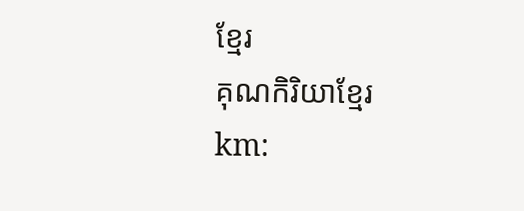ខ្មែរ
គុណកិរិយាខ្មែរ
km: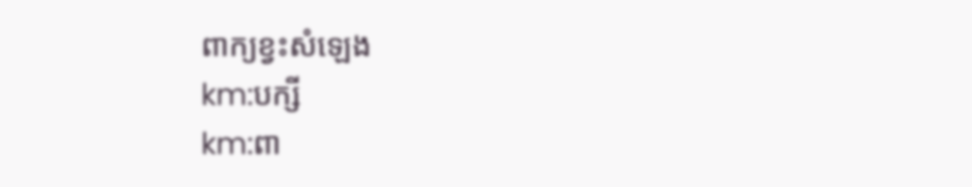ពាក្យខ្វះសំឡេង
km:បក្សី
km:ពា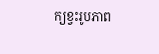ក្យខ្វះរូបភាព